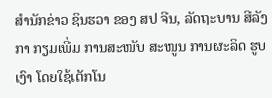ສຳນັກຂ່າວ ຊິນຮວາ ຂອງ ສປ ຈີນ, ລັດຖະບານ ສີລັງກາ ກຽມເພີ່ມ ການສະໜັບ ສະໜູນ ການຜະລິດ ຮູບເງົາ ໂດຍໃຊ້ເຕັກໂນ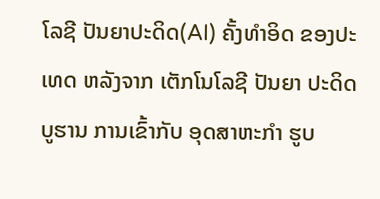ໂລຊີ ປັນຍາປະດິດ(AI) ຄັ້ງທຳອິດ ຂອງປະເທດ ຫລັງຈາກ ເຕັກໂນໂລຊີ ປັນຍາ ປະດິດ ບູຮານ ການເຂົ້າກັບ ອຸດສາຫະກຳ ຮູບ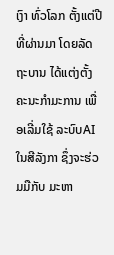ເງົາ ທົ່ວໂລກ ຕັ້ງແຕ່ປີທີ່ຜ່ານມາ ໂດຍລັດຖະບານ ໄດ້ແຕ່ງຕັ້ງ ຄະນະກຳມະການ ເພື່ອເລີ່ມໃຊ້ ລະບົບAI ໃນສີລັງກາ ຊຶ່ງຈະຮ່ວມມືກັບ ມະຫາ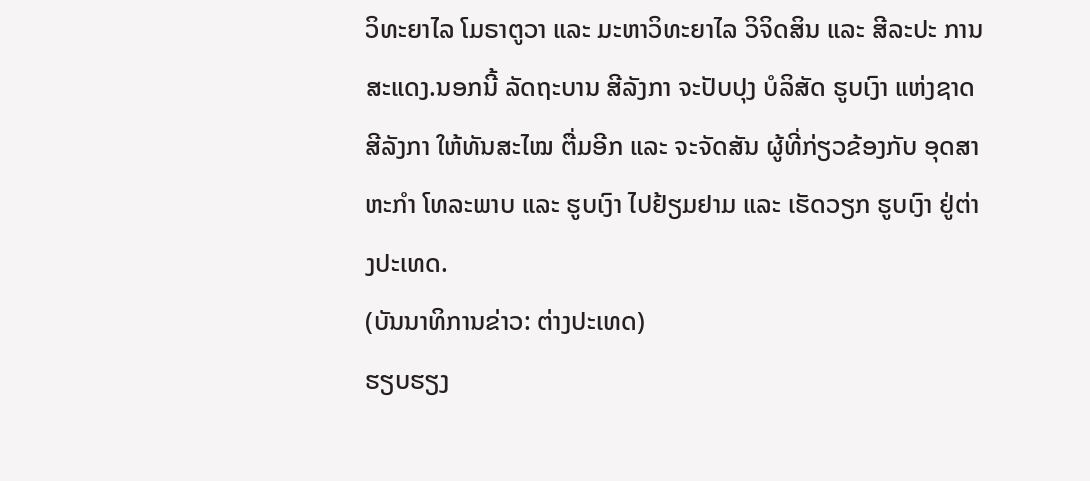ວິທະຍາໄລ ໂມຣາຕູວາ ແລະ ມະຫາວິທະຍາໄລ ວິຈິດສິນ ແລະ ສີລະປະ ການສະແດງ.ນອກນີ້ ລັດຖະບານ ສີລັງກາ ຈະປັບປຸງ ບໍລິສັດ ຮູບເງົາ ແຫ່ງຊາດ ສີລັງກາ ໃຫ້ທັນສະໄໝ ຕື່ມອີກ ແລະ ຈະຈັດສັນ ຜູ້ທີ່ກ່ຽວຂ້ອງກັບ ອຸດສາຫະກໍາ ໂທລະພາບ ແລະ ຮູບເງົາ ໄປຢ້ຽມຢາມ ແລະ ເຮັດວຽກ ຮູບເງົາ ຢູ່ຕ່າງປະເທດ.
(ບັນນາທິການຂ່າວ: ຕ່າງປະເທດ)
ຮຽບຮຽງ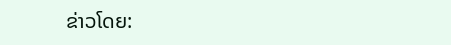ຂ່າວໂດຍ: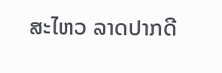ສະໄຫວ ລາດປາກດີ